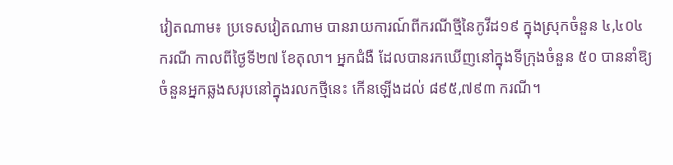វៀតណាម៖ ប្រទេសវៀតណាម បានរាយការណ៍ពីករណីថ្មីនៃកូវីដ១៩ ក្នុងស្រុកចំនួន ៤,៤០៤ ករណី កាលពីថ្ងៃទី២៧ ខែតុលា។ អ្នកជំងឺ ដែលបានរកឃើញនៅក្នុងទីក្រុងចំនួន ៥០ បាននាំឱ្យចំនួនអ្នកឆ្លងសរុបនៅក្នុងរលកថ្មីនេះ កើនឡើងដល់ ៨៩៥,៧៩៣ ករណី។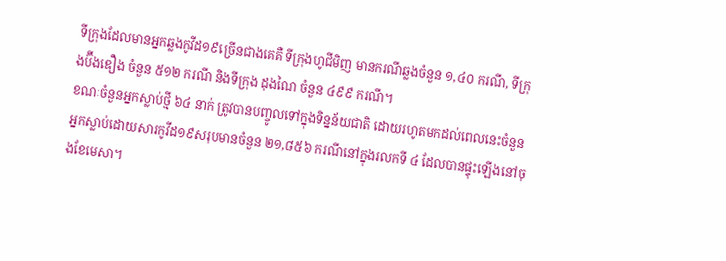ទីក្រុងដែលមានអ្នកឆ្លងកូវីដ១៩ច្រើនជាងគេគឺ ទីក្រុងហូជីមិញ មានករណីឆ្លងចំនួន ១,៤០ ករណី, ទីក្រុងប៊ីងឌឿង ចំនួន ៥១២ ករណី និងទីក្រុង ដុងណៃ ចំនួន ៤៩៩ ករណី។
ខណៈចំនួនអ្នកស្លាប់ថ្មី ៦៤ នាក់ ត្រូវបានបញ្ចូលទៅក្នុងទិន្នន័យជាតិ ដោយរហូតមកដល់ពេលនេះចំនួនអ្នកស្លាប់ដោយសារកូវីដ១៩សរុបមានចំនួន ២១,៨៥៦ ករណីនៅក្នុងរលកទី ៤ ដែលបានផ្ទុះឡើងនៅចុងខែមេសា។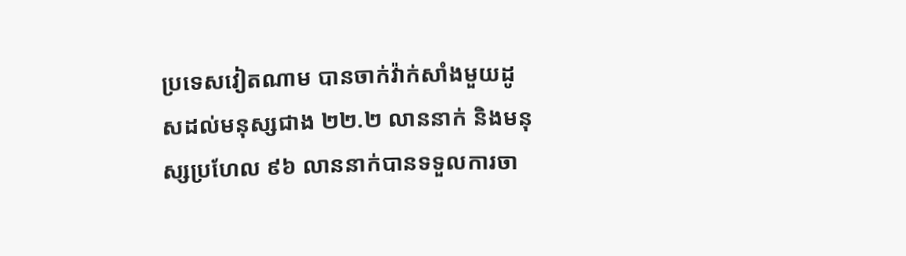ប្រទេសវៀតណាម បានចាក់វ៉ាក់សាំងមួយដូសដល់មនុស្សជាង ២២.២ លាននាក់ និងមនុស្សប្រហែល ៩៦ លាននាក់បានទទួលការចា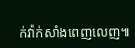ក់វ៉ាក់សាំងពេញលេញ៕